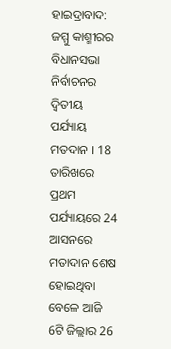ହାଇଦ୍ରାବାଦ: ଜମ୍ମୁ କାଶ୍ମୀରର ବିଧାନସଭା ନିର୍ବାଚନର ଦ୍ବିତୀୟ ପର୍ଯ୍ୟାୟ ମତଦାନ । 18 ତାରିଖରେ ପ୍ରଥମ ପର୍ଯ୍ୟାୟରେ 24 ଆସନରେ ମତାଦାନ ଶେଷ ହୋଇଥିବା ବେଳେ ଆଜି 6ଟି ଜିଲ୍ଲାର 26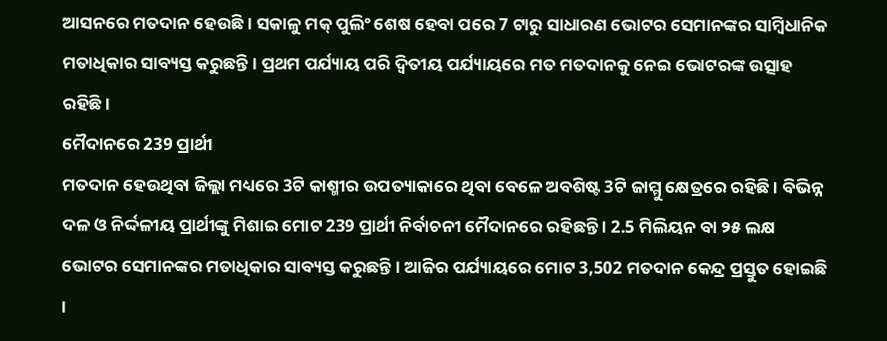ଆସନରେ ମତଦାନ ହେଉଛି । ସକାଳୁ ମକ୍ ପୁଲିଂ ଶେଷ ହେବା ପରେ 7 ଟାରୁ ସାଧାରଣ ଭୋଟର ସେମାନଙ୍କର ସାମ୍ବିଧାନିକ ମତାଧିକାର ସାବ୍ୟସ୍ତ କରୁଛନ୍ତି । ପ୍ରଥମ ପର୍ଯ୍ୟାୟ ପରି ଦ୍ବିତୀୟ ପର୍ଯ୍ୟାୟରେ ମତ ମତଦାନକୁ ନେଇ ଭୋଟରଙ୍କ ଉତ୍ସାହ ରହିଛି ।
ମୈଦାନରେ 239 ପ୍ରାର୍ଥୀ
ମତଦାନ ହେଉଥିବା ଜିଲ୍ଲା ମଧ୍ୟରେ 3ଟି କାଶ୍ମୀର ଉପତ୍ୟାକାରେ ଥିବା ବେଳେ ଅବଶିଷ୍ଟ 3ଟି ଜାମ୍ମୁ କ୍ଷେତ୍ରରେ ରହିଛି । ବିଭିନ୍ନ ଦଳ ଓ ନିର୍ଦ୍ଦଳୀୟ ପ୍ରାର୍ଥୀଙ୍କୁ ମିଶାଇ ମୋଟ 239 ପ୍ରାର୍ଥୀ ନିର୍ବାଚନୀ ମୈଦାନରେ ରହିଛନ୍ତି । 2.5 ମିଲିୟନ ବା ୨୫ ଲକ୍ଷ ଭୋଟର ସେମାନଙ୍କର ମତାଧିକାର ସାବ୍ୟସ୍ତ କରୁଛନ୍ତି । ଆଜିର ପର୍ଯ୍ୟାୟରେ ମୋଟ 3,502 ମତଦାନ କେନ୍ଦ୍ର ପ୍ରସ୍ତୁତ ହୋଇଛି ।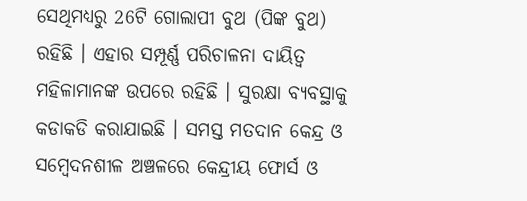ସେଥିମଧ୍ୟରୁ 26ଟି ଗୋଲାପୀ ବୁଥ (ପିଙ୍କ ବୁଥ) ରହିଛି । ଏହାର ସମ୍ପୂର୍ଣ୍ଣ ପରିଚାଳନା ଦାୟିତ୍ବ ମହିଳାମାନଙ୍କ ଉପରେ ରହିଛି । ସୁରକ୍ଷା ବ୍ୟବସ୍ଥାକୁ କଡାକଡି କରାଯାଇଛି । ସମସ୍ତ ମତଦାନ କେନ୍ଦ୍ର ଓ ସମ୍ବେଦନଶୀଳ ଅଞ୍ଚଳରେ କେନ୍ଦ୍ରୀୟ ଫୋର୍ସ ଓ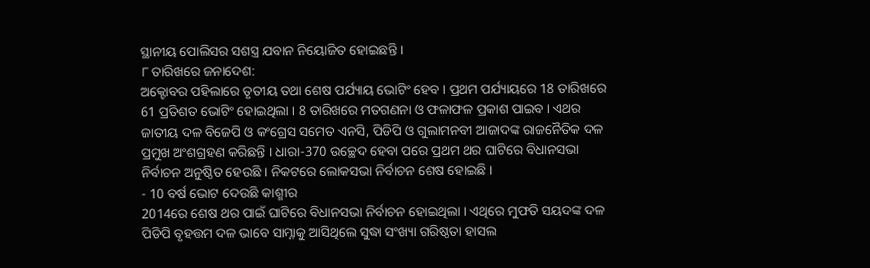ସ୍ଥାନୀୟ ପୋଲିସର ସଶସ୍ତ୍ର ଯବାନ ନିୟୋଜିତ ହୋଇଛନ୍ତି ।
୮ ତାରିଖରେ ଜନାଦେଶ:
ଅକ୍ଟୋବର ପହିଲାରେ ତୃତୀୟ ତଥା ଶେଷ ପର୍ଯ୍ୟାୟ ଭୋଟିଂ ହେବ । ପ୍ରଥମ ପର୍ଯ୍ୟାୟରେ 18 ତାରିଖରେ 61 ପ୍ରତିଶତ ଭୋଟିଂ ହୋଇଥିଲା । 8 ତାରିଖରେ ମତଗଣନା ଓ ଫଳାଫଳ ପ୍ରକାଶ ପାଇବ । ଏଥର ଜାତୀୟ ଦଳ ବିଜେପି ଓ କଂଗ୍ରେସ ସମେତ ଏନସି, ପିଡିପି ଓ ଗୁଲାମନବୀ ଆଜାଦଙ୍କ ରାଜନୈତିକ ଦଳ ପ୍ରମୁଖ ଅଂଶଗ୍ରହଣ କରିଛନ୍ତି । ଧାରା-370 ଉଚ୍ଛେଦ ହେବା ପରେ ପ୍ରଥମ ଥର ଘାଟିରେ ବିଧାନସଭା ନିର୍ବାଚନ ଅନୁଷ୍ଠିତ ହେଉଛି । ନିକଟରେ ଲୋକସଭା ନିର୍ବାଚନ ଶେଷ ହୋଇଛି ।
- 10 ବର୍ଷ ଭୋଟ ଦେଉଛି କାଶ୍ମୀର
2014ରେ ଶେଷ ଥର ପାଇଁ ଘାଟିରେ ବିଧାନସଭା ନିର୍ବାଚନ ହୋଇଥିଲା । ଏଥିରେ ମୁଫତି ସୟଦଙ୍କ ଦଳ ପିଡିପି ବୃହତ୍ତମ ଦଳ ଭାବେ ସାମ୍ନାକୁ ଆସିଥିଲେ ସୁଦ୍ଧା ସଂଖ୍ୟା ଗରିଷ୍ଠତା ହାସଲ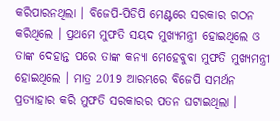କରିପାରନଥିଲା । ବିଜେପି-ପିଡିପି ମେଣ୍ଟରେ ସରକାର ଗଠନ କରିଥିଲେ । ପ୍ରଥମେ ମୁଫତି ସୟଦ ମୁଖ୍ୟମନ୍ତ୍ରୀ ହୋଇଥିଲେ ଓ ତାଙ୍କ ଦେହାନ୍ତ ପରେ ତାଙ୍କ କନ୍ୟା ମେହେବୁବା ମୁଫତି ମୁଖ୍ୟମନ୍ତ୍ରୀ ହୋଇଥିଲେ । ମାତ୍ର 2019 ଆରମ୍ଭରେ ବିଜେପି ସମର୍ଥନ ପ୍ରତ୍ୟାହାର କରି ମୁଫତି ସରକାରର ପତନ ଘଟାଇଥିଲା ।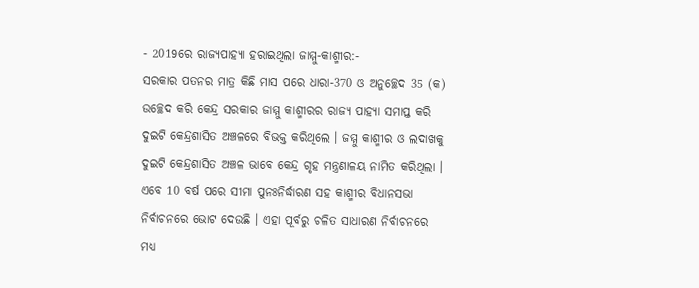- 2019ରେ ରାଜ୍ୟପାହ୍ୟା ହରାଇଥିଲା ଜାମ୍ମୁ-କାଶ୍ମୀର:-
ସରକାର ପତନର ମାତ୍ର କିଛି ମାସ ପରେ ଧାରା-370 ଓ ଅନୁଚ୍ଛେଦ 35 (କ) ଉଚ୍ଛେଦ କରି କେନ୍ଦ୍ର ସରକାର ଜାମ୍ମୁ କାଶ୍ମୀରର ରାଜ୍ୟ ପାହ୍ୟା ସମାପ୍ତ କରି ଦୁଇଟି କେନ୍ଦ୍ରଶାସିତ ଅଞ୍ଚଳରେ ବିଭକ୍ତ କରିଥିଲେ । ଜମ୍ମୁ କାଶ୍ମୀର ଓ ଲଦାଖକୁ ଦୁଇଟି କେନ୍ଦ୍ରଶାସିତ ଅଞ୍ଚଳ ଭାବେ କେନ୍ଦ୍ର ଗୃହ ମନ୍ତ୍ରଣାଳୟ ନାମିତ କରିଥିଲା । ଏବେ 10 ବର୍ଷ ପରେ ସୀମା ପୁନଃନିର୍ଦ୍ଧାରଣ ସହ କାଶ୍ମୀର ବିଧାନସଭା ନିର୍ବାଚନରେ ଭୋଟ ଦେଉଛି । ଏହା ପୂର୍ବରୁ ଚଳିତ ସାଧାରଣ ନିର୍ବାଚନରେ ମଧ୍ୟ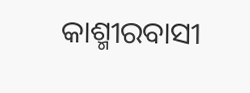କାଶ୍ମୀରବାସୀ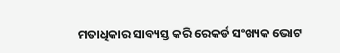ମତାଧିକାର ସାବ୍ୟସ୍ତ କରି ରେକର୍ଡ ସଂଖ୍ୟକ ଭୋଟ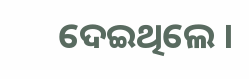ଦେଇଥିଲେ ।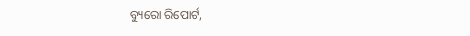ବ୍ୟୁରୋ ରିପୋର୍ଟ,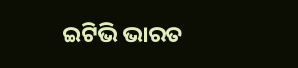ଇଟିଭି ଭାରତ